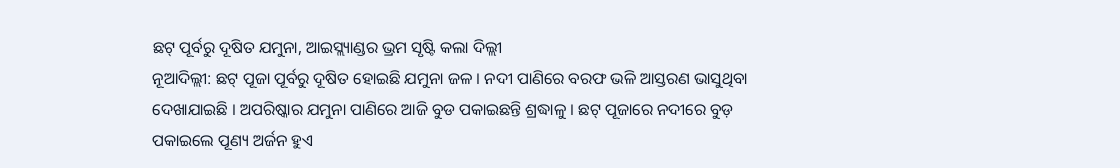ଛଟ୍ ପୂର୍ବରୁ ଦୂଷିତ ଯମୁନା, ଆଇସ୍ଲ୍ୟାଣ୍ଡର ଭ୍ରମ ସୃଷ୍ଟି କଲା ଦିଲ୍ଲୀ
ନୂଆଦିଲ୍ଲୀ: ଛଟ୍ ପୂଜା ପୂର୍ବରୁ ଦୂଷିତ ହୋଇଛି ଯମୁନା ଜଳ । ନଦୀ ପାଣିରେ ବରଫ ଭଳି ଆସ୍ତରଣ ଭାସୁଥିବା ଦେଖାଯାଇଛି । ଅପରିଷ୍କାର ଯମୁନା ପାଣିରେ ଆଜି ବୁଡ ପକାଇଛନ୍ତି ଶ୍ରଦ୍ଧାଳୁ । ଛଟ୍ ପୂଜାରେ ନଦୀରେ ବୁଡ଼ ପକାଇଲେ ପୂଣ୍ୟ ଅର୍ଜନ ହୁଏ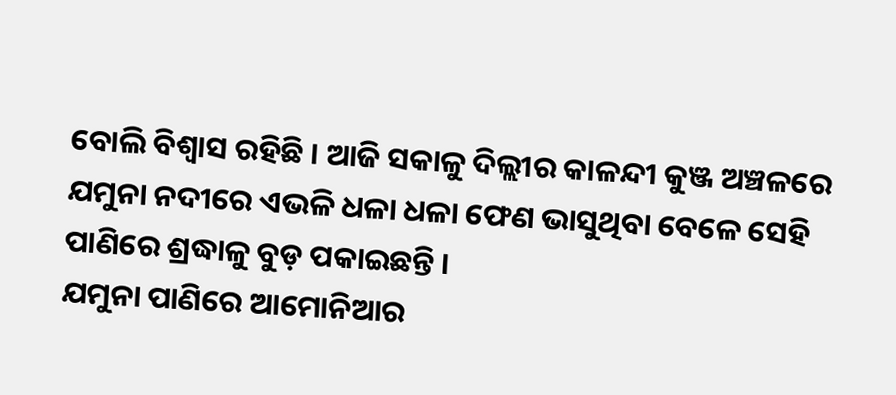ବୋଲି ବିଶ୍ବାସ ରହିଛି । ଆଜି ସକାଳୁ ଦିଲ୍ଲୀର କାଳନ୍ଦୀ କୁଞ୍ଜ ଅଞ୍ଚଳରେ ଯମୁନା ନଦୀରେ ଏଭଳି ଧଳା ଧଳା ଫେଣ ଭାସୁଥିବା ବେଳେ ସେହି ପାଣିରେ ଶ୍ରଦ୍ଧାଳୁ ବୁଡ଼ ପକାଇଛନ୍ତି ।
ଯମୁନା ପାଣିରେ ଆମୋନିଆର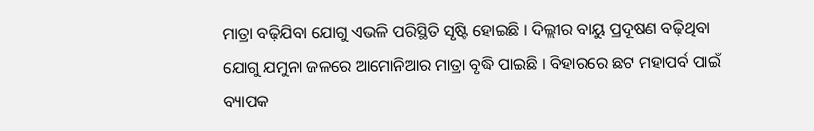ମାତ୍ରା ବଢ଼ିଯିବା ଯୋଗୁ ଏଭଳି ପରିସ୍ଥିତି ସୃଷ୍ଟି ହୋଇଛି । ଦିଲ୍ଲୀର ବାୟୁ ପ୍ରଦୂଷଣ ବଢ଼ିଥିବା ଯୋଗୁ ଯମୁନା ଜଳରେ ଆମୋନିଆର ମାତ୍ରା ବୃଦ୍ଧି ପାଇଛି । ବିହାରରେ ଛଟ ମହାପର୍ବ ପାଇଁ ବ୍ୟାପକ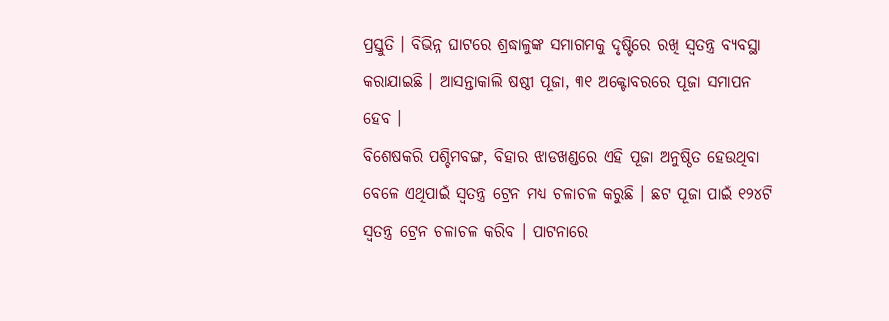ପ୍ରସ୍ତୁତି । ବିଭିନ୍ନ ଘାଟରେ ଶ୍ରଦ୍ଧାଳୁଙ୍କ ସମାଗମକୁ ଦୃଷ୍ଟିରେ ରଖି ସ୍ବତନ୍ତ୍ର ବ୍ୟବସ୍ଥା କରାଯାଇଛି । ଆସନ୍ତାକାଲି ଷଷ୍ଠୀ ପୂଜା, ୩୧ ଅକ୍ଟୋବରରେ ପୂଜା ସମାପନ ହେବ ।
ବିଶେଷକରି ପଶ୍ଚିମବଙ୍ଗ, ବିହାର ଝାଡଖଣ୍ଡରେ ଏହି ପୂଜା ଅନୁଷ୍ଠିତ ହେଉଥିବା ବେଳେ ଏଥିପାଇଁ ସ୍ବତନ୍ତ୍ର ଟ୍ରେନ ମଧ୍ୟ ଚଳାଚଳ କରୁଛି । ଛଟ ପୂଜା ପାଇଁ ୧୨୪ଟି ସ୍ବତନ୍ତ୍ର ଟ୍ରେନ ଚଳାଚଳ କରିବ । ପାଟନାରେ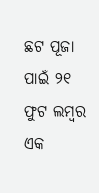ଛଟ ପୂଜା ପାଇଁ ୨୧ ଫୁଟ ଲମ୍ବର ଏକ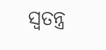ସ୍ବତନ୍ତ୍ର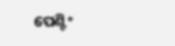ପେଣ୍ଟିଂ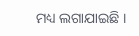ମଧ୍ୟ ଲଗାଯାଇଛି ।